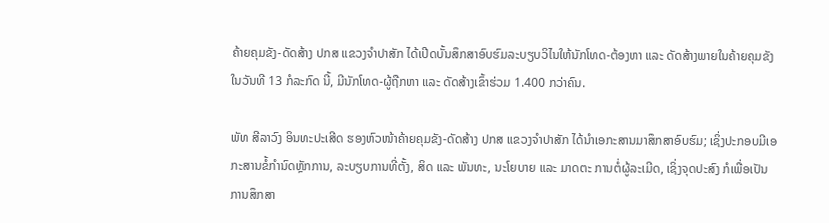ຄ້າຍຄຸມຂັງ-ດັດສ້າງ ປກສ ແຂວງຈຳປາສັກ ໄດ້ເປີດບັ້ນສຶກສາອົບຮົມລະບຽບວິໄນໃຫ້ນັກໂທດ-ຕ້ອງຫາ ແລະ ດັດສ້າງພາຍໃນຄ້າຍຄຸມຂັງ ໃນວັນທີ 13 ກໍລະກົດ ນີ້, ມີນັກໂທດ-ຜູ້ຖືກຫາ ແລະ ດັດສ້າງເຂົ້າຮ່ວມ 1.400 ກວ່າຄົນ.

ພັທ ສີລາວົງ ອິນທະປະເສີດ ຮອງຫົວໜ້າຄ້າຍຄຸມຂັງ-ດັດສ້າງ ປກສ ແຂວງຈຳປາສັກ ໄດ້ນໍາເອກະສານມາສຶກສາອົບຮົມ; ເຊິ່ງປະກອບມີເອກະສານຂໍ້ກຳນົດຫຼັກການ, ລະບຽບການທີ່ຕັ້ງ, ສິດ ແລະ ພັນທະ, ນະໂຍບາຍ ແລະ ມາດຕະ ການຕໍ່ຜູ້ລະເມີດ, ເຊິ່ງຈຸດປະສົງ ກໍເພື່ອເປັນການສຶກສາ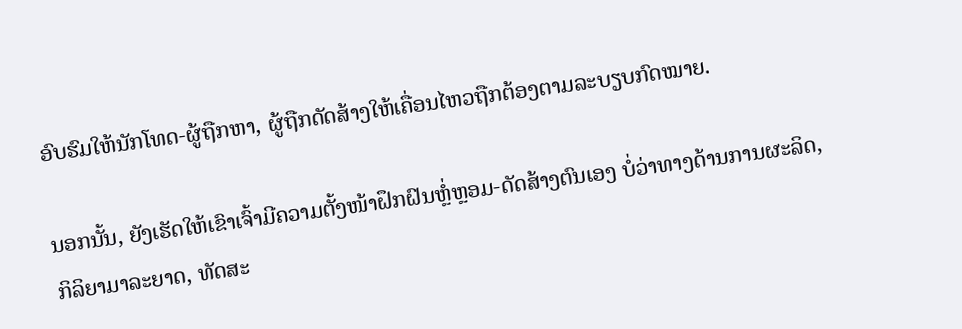ອົບຮົມໃຫ້ນັກໂທດ-ຜູ້ຖືກຫາ, ຜູ້ຖືກດັດສ້າງໃຫ້ເຄື່ອນໄຫວຖືກຕ້ອງຕາມລະບຽບກົດໝາຍ.

ນອກນັ້ນ, ຍັງເຮັດໃຫ້ເຂົາເຈົ້າມີຄວາມຕັ້ງໜ້າຝຶກຝົນຫຼ່ໍຫຼອມ-ດັດສ້າງຕົນເອງ ບໍ່ວ່າທາງດ້ານການຜະລິດ, ກິລິຍາມາລະຍາດ, ທັດສະ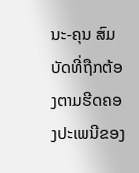ນະ-ຄຸນ ສົມບັດທີ່ຖືກຕ້ອງຕາມຮີດຄອງປະເພນີຂອງ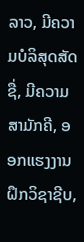ລາວ, ມີຄວາມບໍລິສຸດສັດຊື່, ມີຄວາມສາມັກຄີ, ອອກແຮງງານຝຶກວິຊາຊີບ,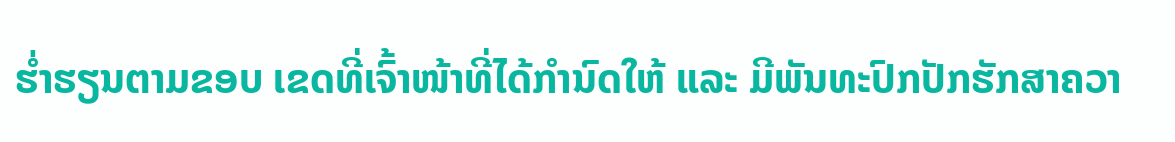ຮ່ຳຮຽນຕາມຂອບ ເຂດທີ່ເຈົ້າໜ້າທີ່ໄດ້ກຳນົດໃຫ້ ແລະ ມີພັນທະປົກປັກຮັກສາຄວາ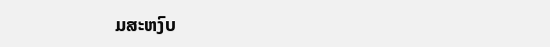ມສະຫງົບ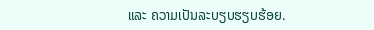ແລະ ຄວາມເປັນລະບຽບຮຽບຮ້ອຍ.